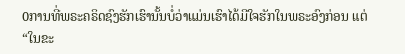0ການທີ່ພຣະຄຣິດຊົງຮັກເຮົານັ້ນບໍ່ວ່າແມ່ນເຮົາໄດ້ມີໃຈຮັກໃນພຣະອົງກ່ອນ ແຕ່ “ໃນຂະ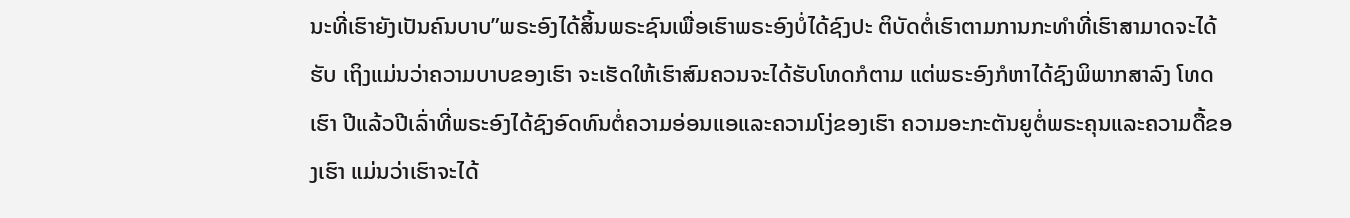ນະທີ່ເຮົາຍັງເປັນຄົນບາບ”ພຣະອົງໄດ້ສິ້ນພຣະຊົນເພື່ອເຮົາພຣະອົງບໍ່ໄດ້ຊົງປະ ຕິບັດຕໍ່ເຮົາຕາມການກະທໍາທີ່ເຮົາສາມາດຈະໄດ້ຮັບ ເຖິງແມ່ນວ່າຄວາມບາບຂອງເຮົາ ຈະເຮັດໃຫ້ເຮົາສົມຄວນຈະໄດ້ຮັບໂທດກໍຕາມ ແຕ່ພຣະອົງກໍຫາໄດ້ຊົງພິພາກສາລົງ ໂທດເຮົາ ປີແລ້ວປີເລົ່າທີ່ພຣະອົງໄດ້ຊົງອົດທົນຕໍ່ຄວາມອ່ອນແອແລະຄວາມໂງ່ຂອງເຮົາ ຄວາມອະກະຕັນຍູຕໍ່ພຣະຄຸນແລະຄວາມດື້ຂອງເຮົາ ແມ່ນວ່າເຮົາຈະໄດ້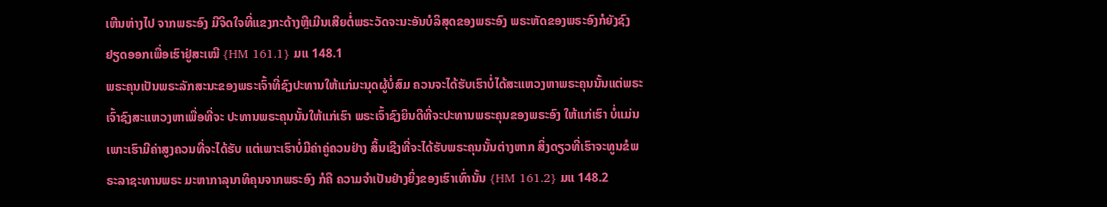ເຫີນຫ່າງໄປ ຈາກພຣະອົງ ມີຈິດໃຈທີ່ແຂງກະດ້າງຫຼືເມີນເສີຍຕໍ່ພຣະວັດຈະນະອັນບໍລິສຸດຂອງພຣະອົງ ພຣະຫັດຂອງພຣະອົງກໍຍັງຊົງຢຽດອອກເພື່ອເຮົາຢູ່ສະເໝີ {HM 161.1} ມແ 148.1
ພຣະຄຸນເປັນພຣະລັກສະນະຂອງພຣະເຈົ້າທີ່ຊົງປະທານໃຫ້ແກ່ມະນຸດຜູ້ບໍ່ສົມ ຄວນຈະໄດ້ຮັບເຮົາບໍ່ໄດ້ສະແຫວງຫາພຣະຄຸນນັ້ນແຕ່ພຣະເຈົ້າຊົງສະແຫວງຫາເພື່ອທີ່ຈະ ປະທານພຣະຄຸນນັ້ນໃຫ້ແກ່ເຮົາ ພຣະເຈົ້າຊົງຍິນດີທີ່ຈະປະທານພຣະຄຸນຂອງພຣະອົງ ໃຫ້ແກ່ເຮົາ ບໍ່ແມ່ນເພາະເຮົາມີຄ່າສູງຄວນທີ່ຈະໄດ້ຮັບ ແຕ່ເພາະເຮົາບໍ່ມີຄ່າຄູ່ຄວນຢ່າງ ສິ້ນເຊີງທີ່ຈະໄດ້ຮັບພຣະຄຸນນັ້ນຕ່າງຫາກ ສິ່ງດຽວທີ່ເຮົາຈະທູນຂໍພຣະລາຊະທານພຣະ ມະຫາກາລຸນາທິຄຸນຈາກພຣະອົງ ກໍຄື ຄວາມຈໍາເປັນຢ່າງຍິ່ງຂອງເຮົາເທົ່ານັ້ນ {HM 161.2} ມແ 148.2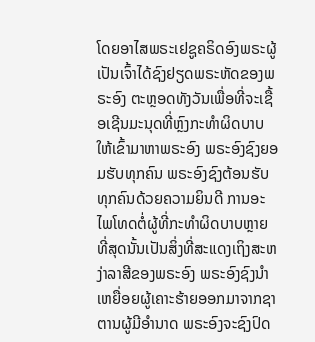ໂດຍອາໄສພຣະເຢຊູຄຣິດອົງພຣະຜູ້ເປັນເຈົ້າໄດ້ຊົງຢຽດພຣະຫັດຂອງພຣະອົງ ຕະຫຼອດທັງວັນເພື່ອທີ່ຈະເຊື້ອເຊີນມະນຸດທີ່ຫຼົງກະທໍາຜິດບາບໃຫ້ເຂົ້າມາຫາພຣະອົງ ພຣະອົງຊົງຍອມຮັບທຸກຄົນ ພຣະອົງຊົງຕ້ອນຮັບທຸກຄົນດ້ວຍຄວາມຍິນດີ ການອະ ໄພໂທດຕໍ່ຜູ້ທີ່ກະທໍາຜິດບາບຫຼາຍທີ່ສຸດນັ້ນເປັນສິ່ງທີ່ສະແດງເຖິງສະຫງ່າລາສີຂອງພຣະອົງ ພຣະອົງຊົງນໍາເຫຍື່ອຍຜູ້ເຄາະຮ້າຍອອກມາຈາກຊາຕານຜູ້ມີອໍານາດ ພຣະອົງຈະຊົງປົດ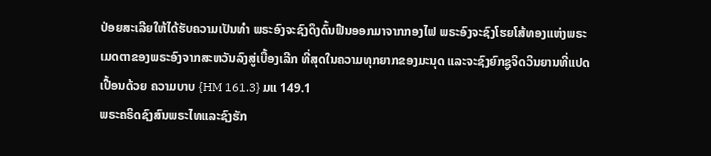ປ່ອຍສະເລີຍໃຫ້ໄດ້ຮັບຄວາມເປັນທໍາ ພຣະອົງຈະຊົງດຶງດົ້ນຟືນອອກມາຈາກກອງໄຟ ພຣະອົງຈະຊົງໂຮຍໂສ້ທອງແຫ່ງພຣະເມດຕາຂອງພຣະອົງຈາກສະຫວັນລົງສູ່ເບື້ອງເລີກ ທີ່ສຸດໃນຄວາມທຸກຍາກຂອງມະນຸດ ແລະຈະຊົງຍົກຊູຈິດວິນຍານທີ່ແປດເປື້ອນດ້ວຍ ຄວາມບາບ {HM 161.3} ມແ 149.1
ພຣະຄຣິດຊົງສົນພຣະໄທແລະຊົງຮັກ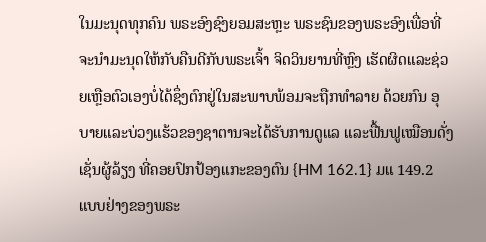ໃນມະນຸດທຸກຄົນ ພຣະອົງຊົງຍອມສະຫຼະ ພຣະຊົນຂອງພຣະອົງເພື່ອທີ່ຈະນໍາມະນຸດໃຫ້ກັບຄືນດີກັບພຣະເຈົ້າ ຈິດວິນຍານທີ່ຫຼົງ ເຮັດຜິດແລະຊ່ວຍເຫຼືອຕົວເອງບໍ່ໄດ້ຊຶ່ງຕົກຢູ່ໃນສະພາບພ້ອມຈະຖືກທໍາລາຍ ດ້ວຍກົນ ອຸບາຍແລະບ່ວງແຮ້ວຂອງຊາຕານຈະໄດ້ຮັບການດູແລ ແລະຟື້ນຟູເໝືອນດັ່ງເຊັ່ນຜູ້ລ້ຽງ ທີ່ຄອຍປົກປ້ອງແກະຂອງຕົນ {HM 162.1} ມແ 149.2
ແບບຢ່າງຂອງພຣະ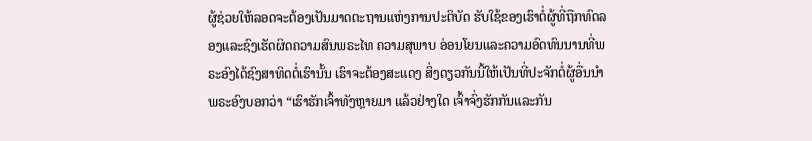ຜູ້ຊ່ວຍໃຫ້ລອດຈະຕ້ອງເປັນມາດຕະຖານແຫ່ງການປະຕິບັດ ຮັບໃຊ້ຂອງເຮົາຕໍ່ຜູ້ທີ່ຖືກທົດລອງແລະຊົງເຮັດຜິດຄວາມສົນພຣະໄທ ຄວາມສຸພາບ ອ່ອນໂຍນແລະຄວາມອົດທົນນານທີ່ພຣະອົງໄດ້ຊົງສາທິດຕໍ່ເຮົານັ້ນ ເຮົາຈະຕ້ອງສະແດງ ສິ່ງດຽວກັນນີ້ໃຫ້ເປັນທີ່ປະຈັກຕໍ່ຜູ້ອື່ນນໍາພຣະອົງບອກວ່າ “ເຮົາຮັກເຈົ້າທັງຫຼາຍມາ ແລ້ວຢ່າງໃດ ເຈົ້າຈົ່ງຮັກກັນແລະກັນ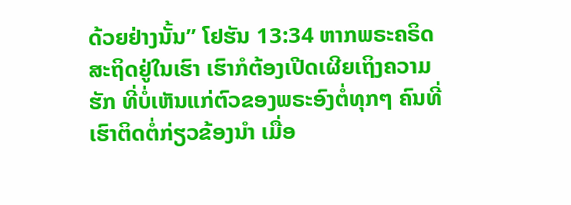ດ້ວຍຢ່າງນັ້ນ” ໂຢຮັນ 13:34 ຫາກພຣະຄຣິດ ສະຖິດຢູ່ໃນເຮົາ ເຮົາກໍຕ້ອງເປີດເຜີຍເຖິງຄວາມຮັກ ທີ່ບໍ່ເຫັນແກ່ຕົວຂອງພຣະອົງຕໍ່ທຸກໆ ຄົນທີ່ເຮົາຕິດຕໍ່ກ່ຽວຂ້ອງນໍາ ເມື່ອ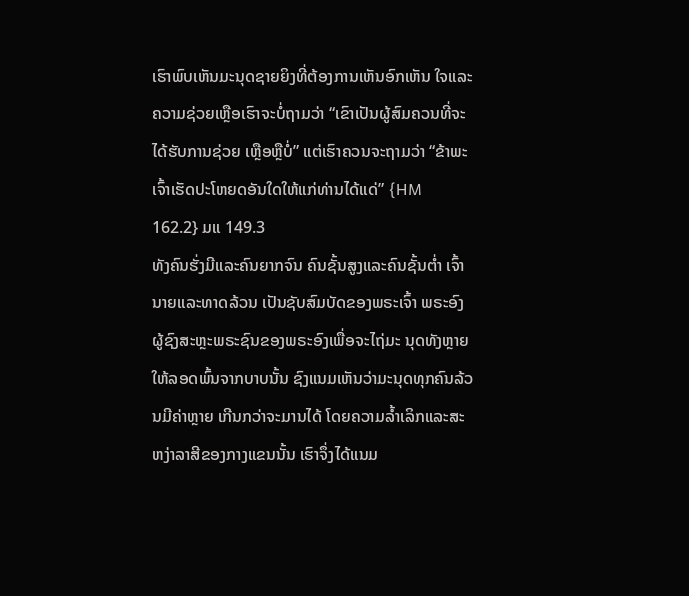ເຮົາພົບເຫັນມະນຸດຊາຍຍິງທີ່ຕ້ອງການເຫັນອົກເຫັນ ໃຈແລະຄວາມຊ່ວຍເຫຼືອເຮົາຈະບໍ່ຖາມວ່າ “ເຂົາເປັນຜູ້ສົມຄວນທີ່ຈະໄດ້ຮັບການຊ່ວຍ ເຫຼືອຫຼືບໍ່” ແຕ່ເຮົາຄວນຈະຖາມວ່າ “ຂ້າພະເຈົ້າເຮັດປະໂຫຍດອັນໃດໃຫ້ແກ່ທ່ານໄດ້ແດ່” {HM 162.2} ມແ 149.3
ທັງຄົນຮັ່ງມີແລະຄົນຍາກຈົນ ຄົນຊັ້ນສູງແລະຄົນຊັ້ນຕໍ່າ ເຈົ້ານາຍແລະທາດລ້ວນ ເປັນຊັບສົມບັດຂອງພຣະເຈົ້າ ພຣະອົງຜູ້ຊົງສະຫຼະພຣະຊົນຂອງພຣະອົງເພື່ອຈະໄຖ່ມະ ນຸດທັງຫຼາຍໃຫ້ລອດພົ້ນຈາກບາບນັ້ນ ຊົງແນມເຫັນວ່າມະນຸດທຸກຄົນລ້ວນມີຄ່າຫຼາຍ ເກີນກວ່າຈະມານໄດ້ ໂດຍຄວາມລໍ້າເລິກແລະສະຫງ່າລາສີຂອງກາງແຂນນັ້ນ ເຮົາຈຶ່ງໄດ້ແນມ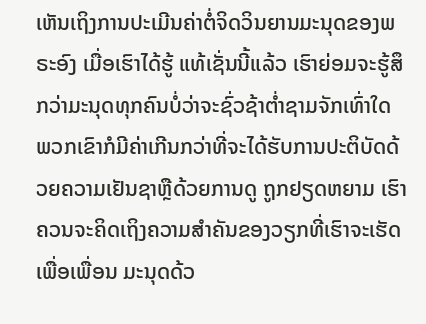ເຫັນເຖິງການປະເມີນຄ່າຕໍ່ຈິດວິນຍານມະນຸດຂອງພຣະອົງ ເມື່ອເຮົາໄດ້ຮູ້ ແທ້ເຊັ່ນນີ້ແລ້ວ ເຮົາຍ່ອມຈະຮູ້ສຶກວ່າມະນຸດທຸກຄົນບໍ່ວ່າຈະຊົ່ວຊ້າຕໍ່າຊາມຈັກເທົ່າໃດ ພວກເຂົາກໍມີຄ່າເກີນກວ່າທີ່ຈະໄດ້ຮັບການປະຕິບັດດ້ວຍຄວາມເຢັນຊາຫຼືດ້ວຍການດູ ຖູກຢຽດຫຍາມ ເຮົາຄວນຈະຄິດເຖິງຄວາມສໍາຄັນຂອງວຽກທີ່ເຮົາຈະເຮັດເພື່ອເພື່ອນ ມະນຸດດ້ວ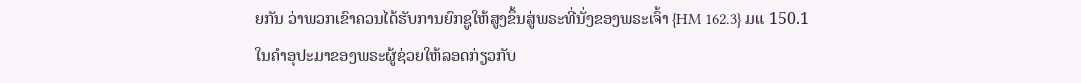ຍກັນ ວ່າພວກເຂົາຄວນໄດ້ຮັບການຍົກຊູໃຫ້ສູງຂຶ້ນສູ່ພຣະທີ່ນັ່ງຂອງພຣະເຈົ້າ {HM 162.3} ມແ 150.1
ໃນຄໍາອຸປະມາຂອງພຣະຜູ້ຊ່ວຍໃຫ້ລອດກ່ຽວກັບ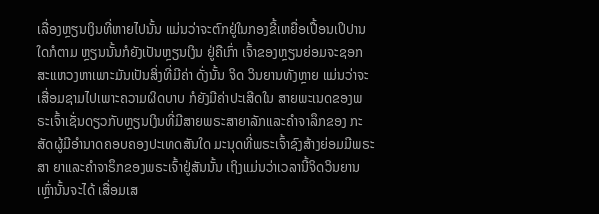ເລື່ອງຫຼຽນເງິນທີ່ຫາຍໄປນັ້ນ ແມ່ນວ່າຈະຕົກຢູ່ໃນກອງຂີ້ເຫຍື່ອເປື້ອນເປິປານໃດກໍຕາມ ຫຼຽນນັ້ນກໍຍັງເປັນຫຼຽນເງິນ ຢູ່ຄືເກົ່າ ເຈົ້າຂອງຫຼຽນຍ່ອມຈະຊອກສະແຫວງຫາເພາະມັນເປັນສິ່ງທີ່ມີຄ່າ ດັ່ງນັ້ນ ຈິດ ວິນຍານທັງຫຼາຍ ແມ່ນວ່າຈະເສື່ອມຊາມໄປເພາະຄວາມຜິດບາບ ກໍຍັງມີຄ່າປະເສີດໃນ ສາຍພະເນດຂອງພຣະເຈົ້າເຊັ່ນດຽວກັບຫຼຽນເງິນທີ່ມີສາຍພຣະສາຍາລັກແລະຄໍາຈາລຶກຂອງ ກະສັດຜູ້ມີອໍານາດຄອບຄອງປະເທດສັນໃດ ມະນຸດທີ່ພຣະເຈົ້າຊົງສ້າງຍ່ອມມີພຣະສາ ຍາແລະຄໍາຈາຣຶກຂອງພຣະເຈົ້າຢູ່ສັນນັ້ນ ເຖິງແມ່ນວ່າເວລານີ້ຈິດວິນຍານເຫຼົ່ານັ້ນຈະໄດ້ ເສື່ອມເສ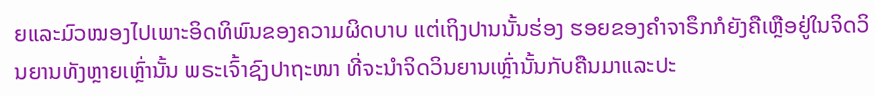ຍແລະມົວໝອງໄປເພາະອິດທິພົນຂອງຄວາມຜິດບາບ ແຕ່ເຖິງປານນັ້ນຮ່ອງ ຮອຍຂອງຄໍາຈາຣຶກກໍຍັງຄືເຫຼືອຢູ່ໃນຈິດວິນຍານທັງຫຼາຍເຫຼົ່ານັ້ນ ພຣະເຈົ້າຊົງປາຖະໜາ ທີ່ຈະນໍາຈິດວິນຍານເຫຼົ່ານັ້ນກັບຄືນມາແລະປະ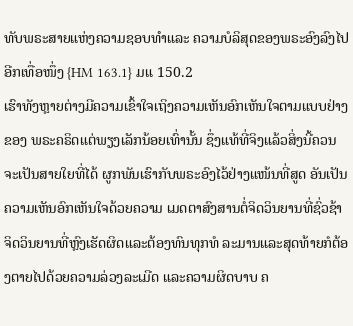ທັບພຣະສາຍແຫ່ງຄວາມຊອບທໍາແລະ ຄວາມບໍລິສຸດຂອງພຣະອົງລົງໄປອີກເທື່ອໜຶ່ງ {HM 163.1} ມແ 150.2
ເຮົາທັງຫຼາຍຕ່າງມີຄວາມເຂົ້າໃຈເຖິງຄວາມເຫັນອົກເຫັນໃຈຕາມແບບຢ່າງຂອງ ພຣະຄຣິດແຕ່ພຽງເລັກນ້ອຍເທົ່ານັ້ນ ຊຶ່ງແທ້ທີ່ຈິງແລ້ວສິ່ງນີ້ຄວນຈະເປັນສາຍໃຍທີ່ໄດ້ ຜູກພັນເຮົາກັບພຣະອົງໄວ້ຢ່າງແໜ້ນທີ່ສູດ ອັນເປັນຄວາມເຫັນອົກເຫັນໃຈດ້ວຍຄວາມ ເມດຕາສົງສານຕໍ່ຈິດວິນຍານທີ່ຊົ່ວຊ້າ ຈິດວິນຍານທີ່ຫຼົງເຮັດຜິດແລະຕ້ອງທົນທຸກທໍ ລະມານແລະສຸດທ້າຍກໍຕ້ອງຕາຍໄປດ້ວຍຄວາມລ່ວງລະເມີດ ແລະຄວາມຜິດບາບ ຄ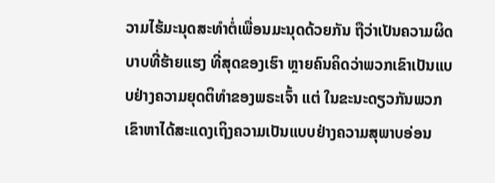ວາມໄຮ້ມະນຸດສະທໍາຕໍ່ເພື່ອນມະນຸດດ້ວຍກັນ ຖືວ່າເປັນຄວາມຜິດບາບທີ່ຮ້າຍແຮງ ທີ່ສຸດຂອງເຮົາ ຫຼາຍຄົນຄິດວ່າພວກເຂົາເປັນແບບຢ່າງຄວາມຍຸດຕິທໍາຂອງພຣະເຈົ້າ ແຕ່ ໃນຂະນະດຽວກັນພວກເຂົາຫາໄດ້ສະແດງເຖິງຄວາມເປັນແບບຢ່າງຄວາມສຸພາບອ່ອນ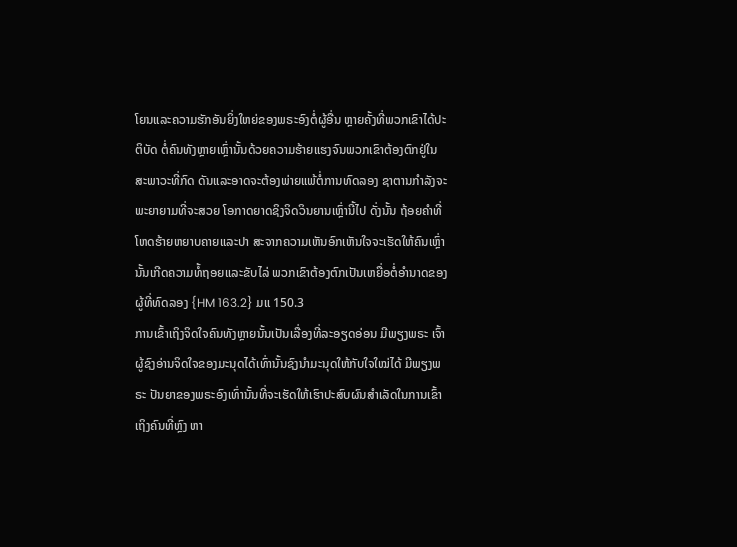ໂຍນແລະຄວາມຮັກອັນຍິ່ງໃຫຍ່ຂອງພຣະອົງຕໍ່ຜູ້ອື່ນ ຫຼາຍຄັ້ງທີ່ພວກເຂົາໄດ້ປະຕິບັດ ຕໍ່ຄົນທັງຫຼາຍເຫຼົ່ານັ້ນດ້ວຍຄວາມຮ້າຍແຮງຈົນພວກເຂົາຕ້ອງຕົກຢູ່ໃນສະພາວະທີ່ກົດ ດັນແລະອາດຈະຕ້ອງພ່າຍແພ້ຕໍ່ການທົດລອງ ຊາຕານກໍາລັງຈະພະຍາຍາມທີ່ຈະສວຍ ໂອກາດຍາດຊິງຈິດວິນຍານເຫຼົ່ານີ້ໄປ ດັ່ງນັ້ນ ຖ້ອຍຄໍາທີ່ໂຫດຮ້າຍຫຍາບຄາຍແລະປາ ສະຈາກຄວາມເຫັນອົກເຫັນໃຈຈະເຮັດໃຫ້ຄົນເຫຼົ່ານັ້ນເກີດຄວາມທໍ້ຖອຍແລະຂັບໄລ່ ພວກເຂົາຕ້ອງຕົກເປັນເຫຍື່ອຕໍ່ອໍານາດຂອງຜູ້ທີ່ທົດລອງ {HM 163.2} ມແ 150.3
ການເຂົ້າເຖິງຈິດໃຈຄົນທັງຫຼາຍນັ້ນເປັນເລື່ອງທີ່ລະອຽດອ່ອນ ມີພຽງພຣະ ເຈົ້າຜູ້ຊົງອ່ານຈິດໃຈຂອງມະນຸດໄດ້ເທົ່ານັ້ນຊົງນໍາມະນຸດໃຫ້ກັບໃຈໃໝ່ໄດ້ ມີພຽງພຣະ ປັນຍາຂອງພຣະອົງເທົ່ານັ້ນທີ່ຈະເຮັດໃຫ້ເຮົາປະສົບຜົນສໍາເລັດໃນການເຂົ້າເຖິງຄົນທີ່ຫຼົງ ຫາ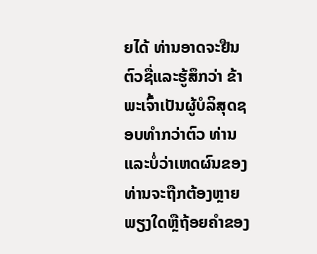ຍໄດ້ ທ່ານອາດຈະຢືນຕົວຊື່ແລະຮູ້ສຶກວ່າ ຂ້າພະເຈົ້າເປັນຜູ້ບໍລິສຸດຊອບທໍາກວ່າຕົວ ທ່ານ ແລະບໍ່ວ່າເຫດຜົນຂອງທ່ານຈະຖືກຕ້ອງຫຼາຍພຽງໃດຫຼືຖ້ອຍຄໍາຂອງ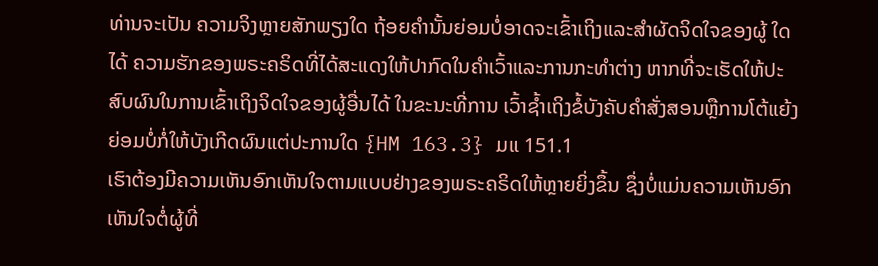ທ່ານຈະເປັນ ຄວາມຈິງຫຼາຍສັກພຽງໃດ ຖ້ອຍຄໍານັ້ນຍ່ອມບໍ່ອາດຈະເຂົ້າເຖິງແລະສໍາຜັດຈິດໃຈຂອງຜູ້ ໃດໄດ້ ຄວາມຮັກຂອງພຣະຄຣິດທີ່ໄດ້ສະແດງໃຫ້ປາກົດໃນຄໍາເວົ້າແລະການກະທໍາຕ່າງ ຫາກທີ່ຈະເຮັດໃຫ້ປະສົບຜົນໃນການເຂົ້າເຖິງຈິດໃຈຂອງຜູ້ອື່ນໄດ້ ໃນຂະນະທີ່ການ ເວົ້າຊໍ້າເຖິງຂໍ້ບັງຄັບຄໍາສັ່ງສອນຫຼືການໂຕ້ແຍ້ງຍ່ອມບໍ່ກໍ່ໃຫ້ບັງເກີດຜົນແຕ່ປະການໃດ {HM 163.3} ມແ 151.1
ເຮົາຕ້ອງມີຄວາມເຫັນອົກເຫັນໃຈຕາມແບບຢ່າງຂອງພຣະຄຣິດໃຫ້ຫຼາຍຍິ່ງຂຶ້ນ ຊຶ່ງບໍ່ແມ່ນຄວາມເຫັນອົກເຫັນໃຈຕໍ່ຜູ້ທີ່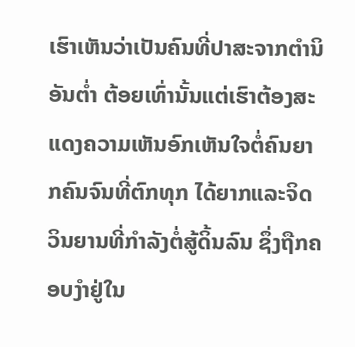ເຮົາເຫັນວ່າເປັນຄົນທີ່ປາສະຈາກຕໍານິອັນຕໍ່າ ຕ້ອຍເທົ່ານັ້ນແຕ່ເຮົາຕ້ອງສະແດງຄວາມເຫັນອົກເຫັນໃຈຕໍ່ຄົນຍາກຄົນຈົນທີ່ຕົກທຸກ ໄດ້ຍາກແລະຈິດວິນຍານທີ່ກໍາລັງຕໍ່ສູ້ດິ້ນລົນ ຊຶ່ງຖືກຄອບງໍາຢູ່ໃນ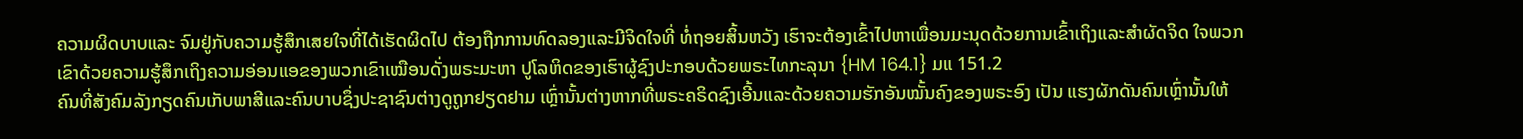ຄວາມຜິດບາບແລະ ຈົມຢູ່ກັບຄວາມຮູ້ສຶກເສຍໃຈທີ່ໄດ້ເຮັດຜິດໄປ ຕ້ອງຖືກການທົດລອງແລະມີຈິດໃຈທີ່ ທໍ່ຖອຍສິ້ນຫວັງ ເຮົາຈະຕ້ອງເຂົ້າໄປຫາເພື່ອນມະນຸດດ້ວຍການເຂົ້າເຖິງແລະສໍາຜັດຈິດ ໃຈພວກເຂົາດ້ວຍຄວາມຮູ້ສຶກເຖິງຄວາມອ່ອນແອຂອງພວກເຂົາເໝືອນດັ່ງພຣະມະຫາ ປູໂລຫິດຂອງເຮົາຜູ້ຊົງປະກອບດ້ວຍພຣະໄທກະລຸນາ {HM 164.1} ມແ 151.2
ຄົນທີ່ສັງຄົມລັງກຽດຄົນເກັບພາສີແລະຄົນບາບຊຶ່ງປະຊາຊົນຕ່າງດູຖູກຢຽດຢາມ ເຫຼົ່ານັ້ນຕ່າງຫາກທີ່ພຣະຄຣິດຊົງເອີ້ນແລະດ້ວຍຄວາມຮັກອັນໝັ້ນຄົງຂອງພຣະອົງ ເປັນ ແຮງຜັກດັນຄົນເຫຼົ່ານັ້ນໃຫ້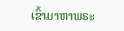ເຂົ້າມາຫາພຣະ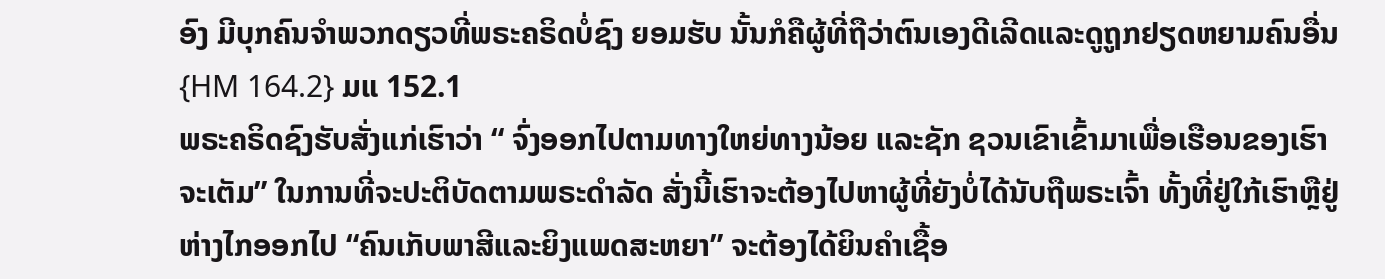ອົງ ມີບຸກຄົນຈໍາພວກດຽວທີ່ພຣະຄຣິດບໍ່ຊົງ ຍອມຮັບ ນັ້ນກໍຄືຜູ້ທີ່ຖືວ່າຕົນເອງດີເລີດແລະດູຖູກຢຽດຫຍາມຄົນອື່ນ {HM 164.2} ມແ 152.1
ພຣະຄຣິດຊົງຮັບສັ່ງແກ່ເຮົາວ່າ “ ຈົ່ງອອກໄປຕາມທາງໃຫຍ່ທາງນ້ອຍ ແລະຊັກ ຊວນເຂົາເຂົ້າມາເພື່ອເຮືອນຂອງເຮົາຈະເຕັມ” ໃນການທີ່ຈະປະຕິບັດຕາມພຣະດໍາລັດ ສັ່ງນີ້ເຮົາຈະຕ້ອງໄປຫາຜູ້ທີ່ຍັງບໍ່ໄດ້ນັບຖືພຣະເຈົ້າ ທັ້ງທີ່ຢູ່ໃກ້ເຮົາຫຼືຢູ່ຫ່າງໄກອອກໄປ “ຄົນເກັບພາສີແລະຍິງແພດສະຫຍາ” ຈະຕ້ອງໄດ້ຍິນຄໍາເຊື້ອ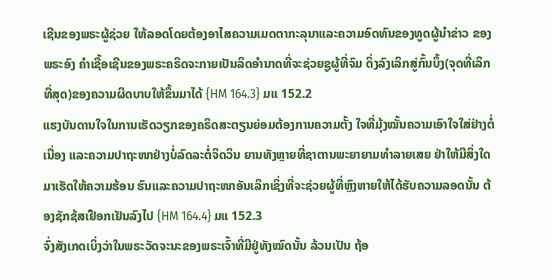ເຊີນຂອງພຣະຜູ້ຊ່ວຍ ໃຫ້ລອດໂດຍຕ້ອງອາໄສຄວາມເມດຕາກະລຸນາແລະຄວາມອົດທົນຂອງທູດຜູ້ນໍາຂ່າວ ຂອງພຣະອົງ ຄໍາເຊື້ອເຊີນຂອງພຣະຄຣິດຈະກາຍເປັນລິດອໍານາດທີ່ຈະຊ່ວຍຊູຜູ້ທີ່ຈົມ ດິ່ງລົງເລິກສູ່ກົ້ນບຶ້ງ(ຈຸດທີ່ເລິກທີ່ສຸດ)ຂອງຄວາມຜິດບາບໃຫ້ຂຶ້ນມາໄດ້ {HM 164.3} ມແ 152.2
ແຮງບັນດານໃຈໃນການເຮັດວຽກຂອງຄຣິດສະຕຽນຍ່ອມຕ້ອງການຄວາມຕັ້ງ ໃຈທີ່ມຸ້ງໝັ້ນຄວາມເອົາໃຈໃສ່ຢ່າງຕໍ່ເນື່ອງ ແລະຄວາມປາຖະໜາຢ່າງບໍ່ລົດລະຕໍ່ຈິດວິນ ຍານທັງຫຼາຍທີ່ຊາຕານພະຍາຍາມທໍາລາຍເສຍ ຢ່າໃຫ້ມີສິ່ງໃດມາເຮັດໃຫ້ຄວາມຮ້ອນ ຮົນແລະຄວາມປາຖະໜາອັນເລິກເຊິ່ງທີ່ຈະຊ່ວຍຜູ້ທີ່ຫຼົງຫາຍໃຫ້ໄດ້ຮັບຄວາມລອດນັ້ນ ຕ້ອງຊັກຊ້ສເຢືອກເຢັນລົງໄປ {HM 164.4} ມແ 152.3
ຈົ່ງສັງເກດເບິ່ງວ່າໃນພຣະວັດຈະນະຂອງພຣະເຈົ້າທີ່ມີຢູ່ທັງໝົດນັ້ນ ລ້ວນເປັນ ຖ້ອ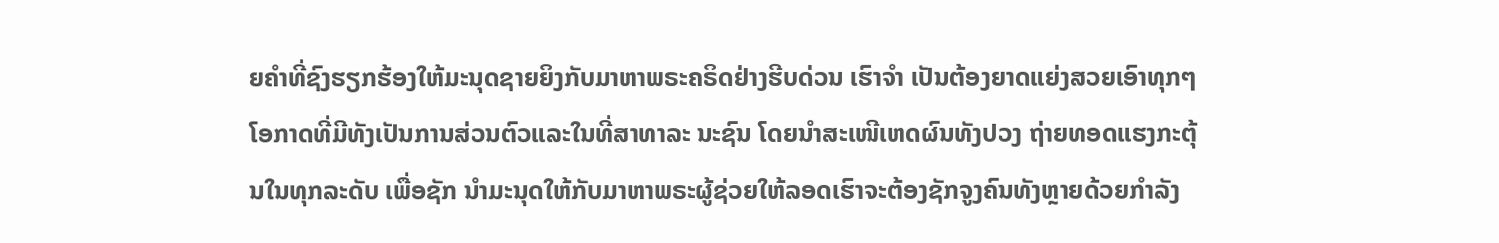ຍຄໍາທີ່ຊົງຮຽກຮ້ອງໃຫ້ມະນຸດຊາຍຍິງກັບມາຫາພຣະຄຣິດຢ່າງຮີບດ່ວນ ເຮົາຈໍາ ເປັນຕ້ອງຍາດແຍ່ງສວຍເອົາທຸກໆໂອກາດທີ່ມີທັງເປັນການສ່ວນຕົວແລະໃນທີ່ສາທາລະ ນະຊົນ ໂດຍນໍາສະເໜີເຫດຜົນທັງປວງ ຖ່າຍທອດແຮງກະຕຸ້ນໃນທຸກລະດັບ ເພື່ອຊັກ ນໍາມະນຸດໃຫ້ກັບມາຫາພຣະຜູ້ຊ່ວຍໃຫ້ລອດເຮົາຈະຕ້ອງຊັກຈູງຄົນທັງຫຼາຍດ້ວຍກໍາລັງ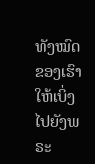ທັງໝົດຂອງເຮົາໃຫ້ເບິ່ງໄປຍັງພຣະ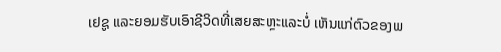ເຢຊູ ແລະຍອມຮັບເອົາຊີວິດທີ່ເສຍສະຫຼະແລະບໍ່ ເຫັນແກ່ຕົວຂອງພ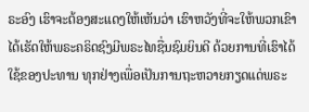ຣະອົງ ເຮົາຈະຕ້ອງສະແດງໃຫ້ເຫັນວ່າ ເຮົາຫວັງທີ່ຈະໃຫ້ພວກເຂົາ ໄດ້ເຮັດໃຫ້ພຣະຄຣິດຊົງມີພຣະໄທຊື່ນຊົມຍິນດີ ດ້ວຍການທີ່ເຮົາໄດ້ໃຊ້ຂອງປະທານ ທຸກຢ່າງເພື່ອເປັນການຖະຫວາຍກຽດແດ່ພຣະ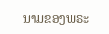ນາມຂອງພຣະ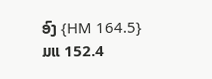ອົງ {HM 164.5} ມແ 152.4